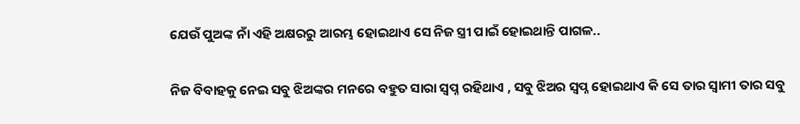ଯେଉଁ ପୁଅଙ୍କ ନାଁ ଏହି ଅକ୍ଷରରୁ ଆରମ୍ଭ ହୋଇଥାଏ ସେ ନିଜ ସ୍ତ୍ରୀ ପାଇଁ ହୋଇଥାନ୍ତି ପାଗଳ..

ନିଜ ବିବାହକୁ ନେଇ ସବୁ ଝିଅଙ୍କର ମନରେ ବହୁତ ସାରା ସ୍ୱପ୍ନ ରହିଥାଏ , ସବୁ ଝିଅର ସ୍ୱପ୍ନ ହୋଇଥାଏ କି ସେ ତାର ସ୍ୱାମୀ ତାର ସବୁ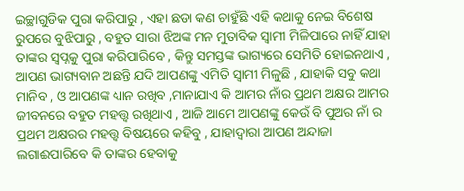ଇଚ୍ଛାଗୁଡିକ ପୁରା କରିପାରୁ , ଏହା ଛଡା କଣ ଚାହୁଁଛି ଏହି କଥାକୁ ନେଇ ବିଶେଷ ରୁପରେ ବୁଝିପାରୁ , ବହୁତ ସାରା ଝିଅଙ୍କ ମନ ମୁତାବିକ ସ୍ୱାମୀ ମିଳିପାରେ ନାହିଁ ଯାହା ତାଙ୍କର ସ୍ୱପ୍ନକୁ ପୁରା କରିପାରିବେ , କିନ୍ତୁ ସମସ୍ତଙ୍କ ଭାଗ୍ୟରେ ସେମିତି ହୋଇନଥାଏ , ଆପଣ ଭାଗ୍ୟବାନ ଅଛନ୍ତି ଯଦି ଆପଣଙ୍କୁ ଏମିତି ସ୍ୱାମୀ ମିଳୁଛି , ଯାହାକି ସବୁ କଥା ମାନିବ , ଓ ଆପଣଙ୍କ ଧ୍ୟାନ ରଖିବ ,ମାନାଯାଏ କି ଆମର ନାଁର ପ୍ରଥମ ଅକ୍ଷର ଆମର ଜୀବନରେ ବହୁତ ମହତ୍ତ୍ୱ ରଖିଥାଏ , ଆଜି ଆମେ ଆପଣଙ୍କୁ କେଉଁ ବି ପୁଅର ନାଁ ର ପ୍ରଥମ ଅକ୍ଷରର ମହତ୍ତ୍ୱ ବିଷୟରେ କହିବୁ , ଯାହାଦ୍ୱାରା ଆପଣ ଅନ୍ଦାଜା ଲଗାଈପାରିବେ କି ତାଙ୍କର ହେବାକୁ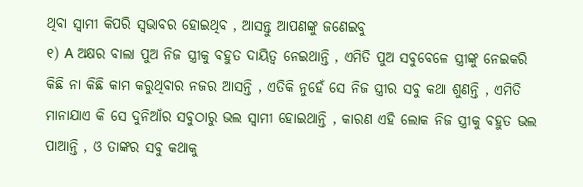ଥିବା ସ୍ୱାମୀ କିପରି ସ୍ୱଭାବର ହୋଇଥିବ , ଆସନ୍ତୁ ଆପଣଙ୍କୁ ଜଣେଇବୁ
୧) A ଅକ୍ଷର ବାଲା ପୁଅ ନିଜ ସ୍ତ୍ରୀକୁ ବହୁତ ଦାୟିତ୍ୱ ନେଇଥାନ୍ତି , ଏମିତି ପୁଅ ସବୁବେଳେ ସ୍ତ୍ରୀଙ୍କୁ ନେଇକରି କିଛି ନା କିଛି କାମ କରୁଥିବାର ନଜର ଆସନ୍ତି , ଏତିକି ନୁହେଁ ସେ ନିଜ ସ୍ତ୍ରୀର ସବୁ କଥା ଶୁଣନ୍ତି , ଏମିତି ମାନାଯାଏ କି ସେ ଦୁନିଆଁର ସବୁଠାରୁ ଭଲ ସ୍ୱାମୀ ହୋଇଥାନ୍ତି , କାରଣ ଏହି ଲୋକ ନିଜ ସ୍ତ୍ରୀକୁ ବହୁତ ଭଲ ପାଆନ୍ତି , ଓ ତାଙ୍କର ସବୁ କଥାକୁ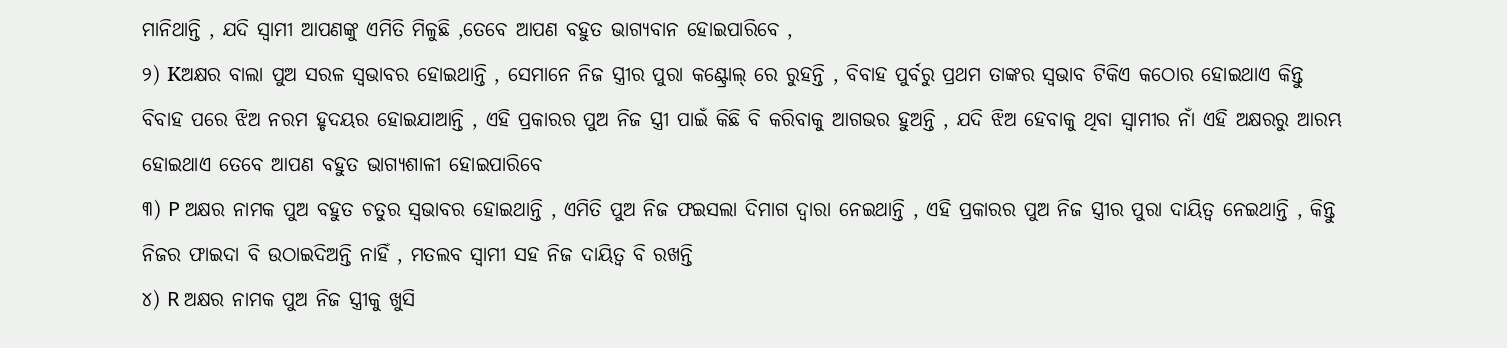ମାନିଥାନ୍ତି , ଯଦି ସ୍ୱାମୀ ଆପଣଙ୍କୁ ଏମିତି ମିଳୁଛି ,ତେବେ ଆପଣ ବହୁତ ଭାଗ୍ୟବାନ ହୋଇପାରିବେ ,
୨) Kଅକ୍ଷର ବାଲା ପୁଅ ସରଳ ସ୍ୱଭାବର ହୋଇଥାନ୍ତି , ସେମାନେ ନିଜ ସ୍ତ୍ରୀର ପୁରା କଣ୍ଟ୍ରୋଲ୍ ରେ ରୁହନ୍ତି , ବିବାହ ପୁର୍ବରୁ ପ୍ରଥମ ତାଙ୍କର ସ୍ୱଭାବ ଟିକିଏ କଠୋର ହୋଇଥାଏ କିନ୍ତୁ ବିବାହ ପରେ ଝିଅ ନରମ ହୃଦୟର ହୋଇଯାଆନ୍ତି , ଏହି ପ୍ରକାରର ପୁଅ ନିଜ ସ୍ତ୍ରୀ ପାଇଁ କିଛି ବି କରିବାକୁ ଆଗଭର ହୁଅନ୍ତି , ଯଦି ଝିଅ ହେବାକୁ ଥିବା ସ୍ୱାମୀର ନାଁ ଏହି ଅକ୍ଷରରୁ ଆରମ୍ଭ ହୋଇଥାଏ ତେବେ ଆପଣ ବହୁତ ଭାଗ୍ୟଶାଳୀ ହୋଇପାରିବେ
୩) P ଅକ୍ଷର ନାମକ ପୁଅ ବହୁତ ଚତୁର ସ୍ୱଭାବର ହୋଇଥାନ୍ତି , ଏମିତି ପୁଅ ନିଜ ଫଇସଲା ଦିମାଗ ଦ୍ୱାରା ନେଇଥାନ୍ତି , ଏହି ପ୍ରକାରର ପୁଅ ନିଜ ସ୍ତ୍ରୀର ପୁରା ଦାୟିତ୍ୱ ନେଇଥାନ୍ତି , କିନ୍ତୁ ନିଜର ଫାଇଦା ବି ଉଠାଇଦିଅନ୍ତି ନାହିଁ , ମତଲବ ସ୍ୱାମୀ ସହ ନିଜ ଦାୟିତ୍ୱ ବି ରଖନ୍ତି
୪) R ଅକ୍ଷର ନାମକ ପୁଅ ନିଜ ସ୍ତ୍ରୀକୁ ଖୁସି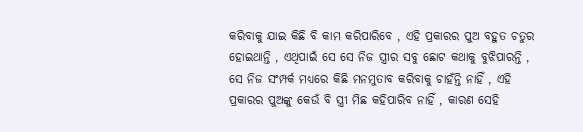କରିବାକୁ ଯାଇ କିଛି ବି କାମ କରିପାରିବେ , ଏହି ପ୍ରକାରର ପୁଅ ବହୁତ ଚତୁର ହୋଇଥାନ୍ତି , ଏଥିପାଇଁ ସେ ସେ ନିଜ ସ୍ତ୍ରୀର ସବୁ ଛୋଟ କଥାକୁ ବୁଝିପାରନ୍ତି , ସେ ନିଜ ସଂମ୍ପର୍କ ମଧ୍ୟରେ କିଛି ମନମୁତାବ କରିବାକୁ ଚାହଁନ୍ତି ନାହିଁ , ଏହି ପ୍ରକାରର ପୁଅଙ୍କୁ କେଉଁ ବି ସ୍ତ୍ରୀ ମିଛ କହିପାରିବ ନାହିଁ , କାରଣ ସେହି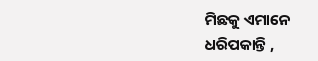ମିଛକୁ ଏମାନେ ଧରିପକାନ୍ତି ,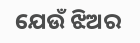ଯେଉଁ ଝିଅର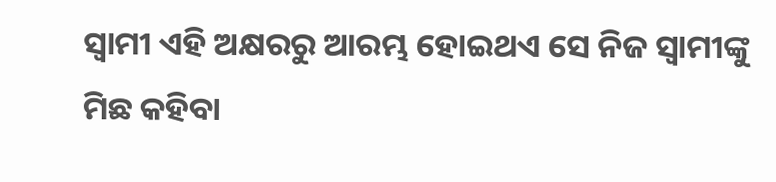ସ୍ୱାମୀ ଏହି ଅକ୍ଷରରୁ ଆରମ୍ଭ ହୋଇଥଏ ସେ ନିଜ ସ୍ୱାମୀଙ୍କୁ ମିଛ କହିବା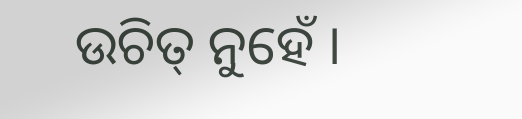ଉଚିତ୍ ନୁହେଁ ।